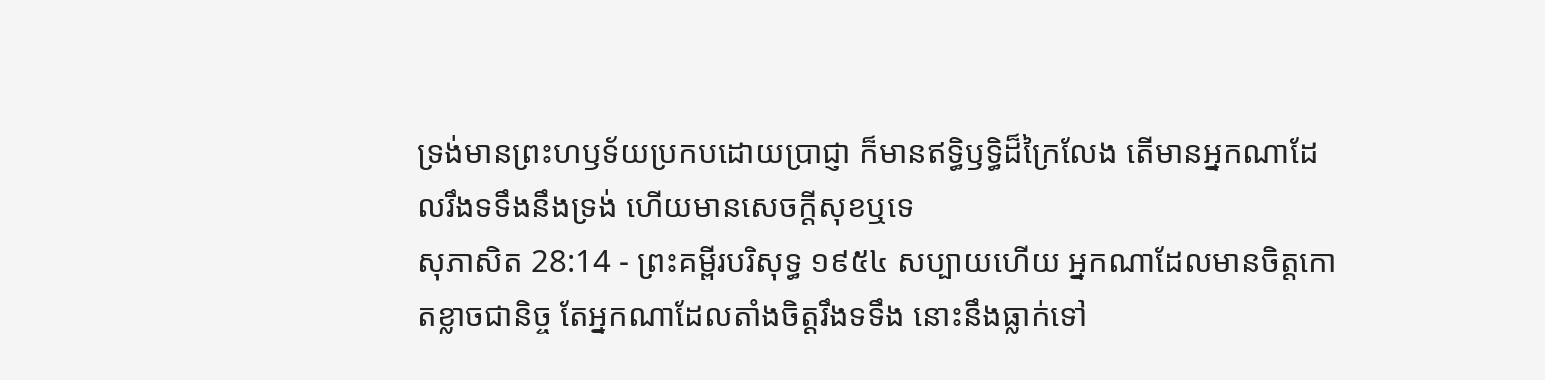ទ្រង់មានព្រះហឫទ័យប្រកបដោយប្រាជ្ញា ក៏មានឥទ្ធិឫទ្ធិដ៏ក្រៃលែង តើមានអ្នកណាដែលរឹងទទឹងនឹងទ្រង់ ហើយមានសេចក្ដីសុខឬទេ
សុភាសិត 28:14 - ព្រះគម្ពីរបរិសុទ្ធ ១៩៥៤ សប្បាយហើយ អ្នកណាដែលមានចិត្តកោតខ្លាចជានិច្ច តែអ្នកណាដែលតាំងចិត្តរឹងទទឹង នោះនឹងធ្លាក់ទៅ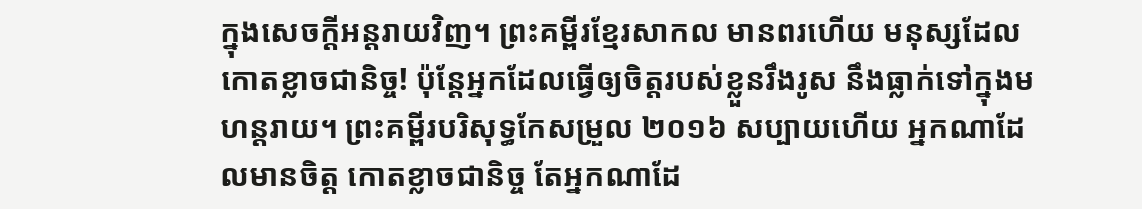ក្នុងសេចក្ដីអន្តរាយវិញ។ ព្រះគម្ពីរខ្មែរសាកល មានពរហើយ មនុស្សដែលកោតខ្លាចជានិច្ច! ប៉ុន្តែអ្នកដែលធ្វើឲ្យចិត្តរបស់ខ្លួនរឹងរូស នឹងធ្លាក់ទៅក្នុងមហន្តរាយ។ ព្រះគម្ពីរបរិសុទ្ធកែសម្រួល ២០១៦ សប្បាយហើយ អ្នកណាដែលមានចិត្ត កោតខ្លាចជានិច្ច តែអ្នកណាដែ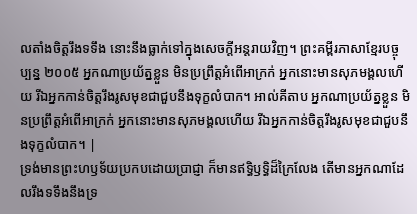លតាំងចិត្តរឹងទទឹង នោះនឹងធ្លាក់ទៅក្នុងសេចក្ដីអន្តរាយវិញ។ ព្រះគម្ពីរភាសាខ្មែរបច្ចុប្បន្ន ២០០៥ អ្នកណាប្រយ័ត្នខ្លួន មិនប្រព្រឹត្តអំពើអាក្រក់ អ្នកនោះមានសុភមង្គលហើយ រីឯអ្នកកាន់ចិត្តរឹងរូសមុខជាជួបនឹងទុក្ខលំបាក។ អាល់គីតាប អ្នកណាប្រយ័ត្នខ្លួន មិនប្រព្រឹត្តអំពើអាក្រក់ អ្នកនោះមានសុភមង្គលហើយ រីឯអ្នកកាន់ចិត្តរឹងរូសមុខជាជួបនឹងទុក្ខលំបាក។ |
ទ្រង់មានព្រះហឫទ័យប្រកបដោយប្រាជ្ញា ក៏មានឥទ្ធិឫទ្ធិដ៏ក្រៃលែង តើមានអ្នកណាដែលរឹងទទឹងនឹងទ្រ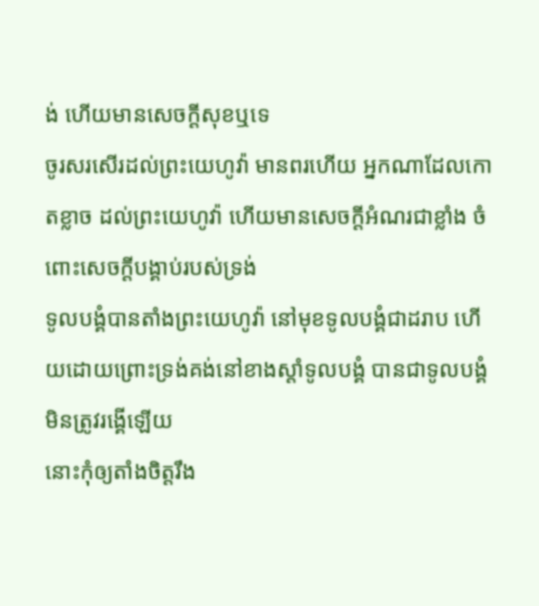ង់ ហើយមានសេចក្ដីសុខឬទេ
ចូរសរសើរដល់ព្រះយេហូវ៉ា មានពរហើយ អ្នកណាដែលកោតខ្លាច ដល់ព្រះយេហូវ៉ា ហើយមានសេចក្ដីអំណរជាខ្លាំង ចំពោះសេចក្ដីបង្គាប់របស់ទ្រង់
ទូលបង្គំបានតាំងព្រះយេហូវ៉ា នៅមុខទូលបង្គំជាដរាប ហើយដោយព្រោះទ្រង់គង់នៅខាងស្តាំទូលបង្គំ បានជាទូលបង្គំមិនត្រូវរង្គើឡើយ
នោះកុំឲ្យតាំងចិត្តរឹង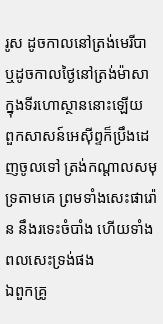រូស ដូចកាលនៅត្រង់មេរីបា ឬដូចកាលថ្ងៃនៅត្រង់ម៉ាសា ក្នុងទីរហោស្ថាននោះឡើយ
ពួកសាសន៍អេស៊ីព្ទក៏ប្រឹងដេញចូលទៅ ត្រង់កណ្តាលសមុទ្រតាមគេ ព្រមទាំងសេះផារ៉ោន នឹងរទេះចំបាំង ហើយទាំងពលសេះទ្រង់ផង
ឯពួកគ្រូ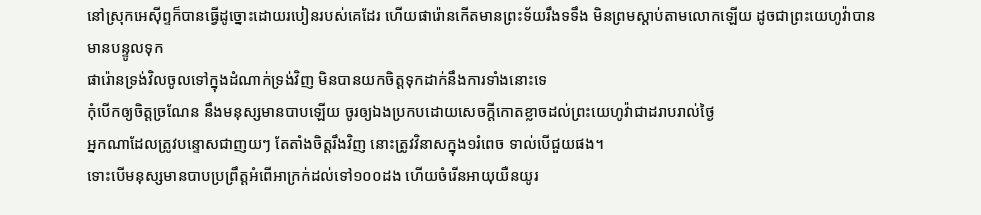នៅស្រុកអេស៊ីព្ទក៏បានធ្វើដូច្នោះដោយរបៀនរបស់គេដែរ ហើយផារ៉ោនកើតមានព្រះទ័យរឹងទទឹង មិនព្រមស្តាប់តាមលោកឡើយ ដូចជាព្រះយេហូវ៉ាបានមានបន្ទូលទុក
ផារ៉ោនទ្រង់វិលចូលទៅក្នុងដំណាក់ទ្រង់វិញ មិនបានយកចិត្តទុកដាក់នឹងការទាំងនោះទេ
កុំបើកឲ្យចិត្តច្រណែន នឹងមនុស្សមានបាបឡើយ ចូរឲ្យឯងប្រកបដោយសេចក្ដីកោតខ្លាចដល់ព្រះយេហូវ៉ាជាដរាបរាល់ថ្ងៃ
អ្នកណាដែលត្រូវបន្ទោសជាញយៗ តែតាំងចិត្តរឹងវិញ នោះត្រូវវិនាសក្នុង១រំពេច ទាល់បើជួយផង។
ទោះបើមនុស្សមានបាបប្រព្រឹត្តអំពើអាក្រក់ដល់ទៅ១០០ដង ហើយចំរើនអាយុយឺនយូរ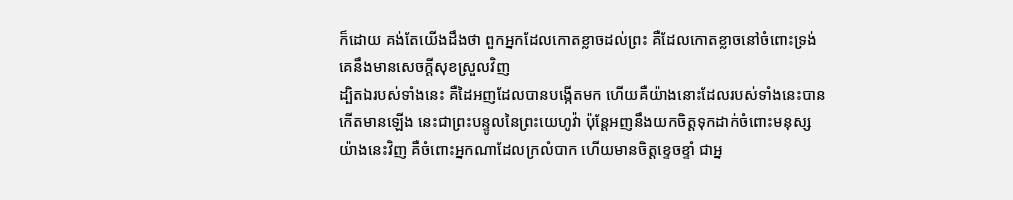ក៏ដោយ គង់តែយើងដឹងថា ពួកអ្នកដែលកោតខ្លាចដល់ព្រះ គឺដែលកោតខ្លាចនៅចំពោះទ្រង់ គេនឹងមានសេចក្ដីសុខស្រួលវិញ
ដ្បិតឯរបស់ទាំងនេះ គឺដៃអញដែលបានបង្កើតមក ហើយគឺយ៉ាងនោះដែលរបស់ទាំងនេះបានកើតមានឡើង នេះជាព្រះបន្ទូលនៃព្រះយេហូវ៉ា ប៉ុន្តែអញនឹងយកចិត្តទុកដាក់ចំពោះមនុស្សយ៉ាងនេះវិញ គឺចំពោះអ្នកណាដែលក្រលំបាក ហើយមានចិត្តខ្ទេចខ្ទាំ ជាអ្ន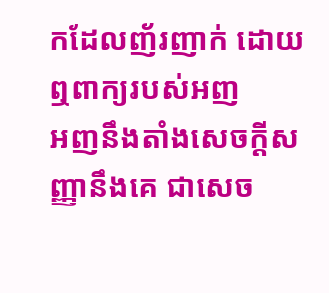កដែលញ័រញាក់ ដោយឮពាក្យរបស់អញ
អញនឹងតាំងសេចក្ដីសញ្ញានឹងគេ ជាសេច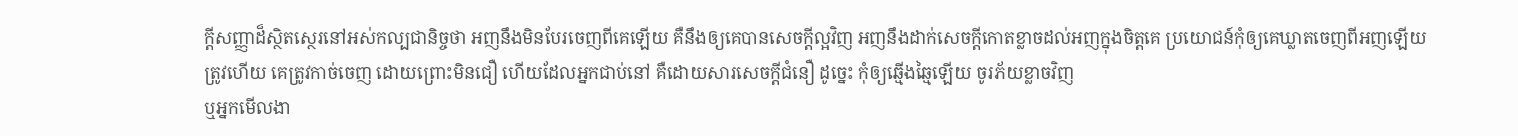ក្ដីសញ្ញាដ៏ស្ថិតស្ថេរនៅអស់កល្បជានិច្ចថា អញនឹងមិនបែរចេញពីគេឡើយ គឺនឹងឲ្យគេបានសេចក្ដីល្អវិញ អញនឹងដាក់សេចក្ដីកោតខ្លាចដល់អញក្នុងចិត្តគេ ប្រយោជន៍កុំឲ្យគេឃ្លាតចេញពីអញឡើយ
ត្រូវហើយ គេត្រូវកាច់ចេញ ដោយព្រោះមិនជឿ ហើយដែលអ្នកជាប់នៅ គឺដោយសារសេចក្ដីជំនឿ ដូច្នេះ កុំឲ្យឆ្មើងឆ្មៃឡើយ ចូរភ័យខ្លាចវិញ
ឬអ្នកមើលងា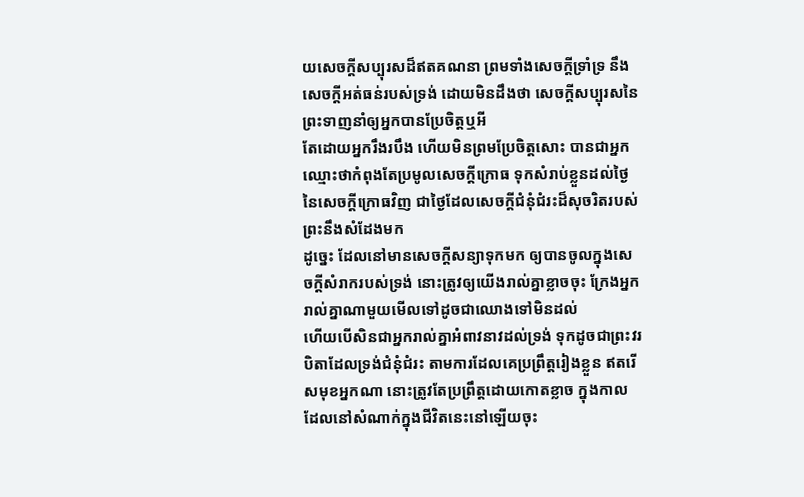យសេចក្ដីសប្បុរសដ៏ឥតគណនា ព្រមទាំងសេចក្ដីទ្រាំទ្រ នឹងសេចក្ដីអត់ធន់របស់ទ្រង់ ដោយមិនដឹងថា សេចក្ដីសប្បុរសនៃព្រះទាញនាំឲ្យអ្នកបានប្រែចិត្តឬអី
តែដោយអ្នករឹងរបឹង ហើយមិនព្រមប្រែចិត្តសោះ បានជាអ្នកឈ្មោះថាកំពុងតែប្រមូលសេចក្ដីក្រោធ ទុកសំរាប់ខ្លួនដល់ថ្ងៃនៃសេចក្ដីក្រោធវិញ ជាថ្ងៃដែលសេចក្ដីជំនុំជំរះដ៏សុចរិតរបស់ព្រះនឹងសំដែងមក
ដូច្នេះ ដែលនៅមានសេចក្ដីសន្យាទុកមក ឲ្យបានចូលក្នុងសេចក្ដីសំរាករបស់ទ្រង់ នោះត្រូវឲ្យយើងរាល់គ្នាខ្លាចចុះ ក្រែងអ្នករាល់គ្នាណាមួយមើលទៅដូចជាឈោងទៅមិនដល់
ហើយបើសិនជាអ្នករាល់គ្នាអំពាវនាវដល់ទ្រង់ ទុកដូចជាព្រះវរបិតាដែលទ្រង់ជំនុំជំរះ តាមការដែលគេប្រព្រឹត្តរៀងខ្លួន ឥតរើសមុខអ្នកណា នោះត្រូវតែប្រព្រឹត្តដោយកោតខ្លាច ក្នុងកាលដែលនៅសំណាក់ក្នុងជីវិតនេះនៅឡើយចុះ